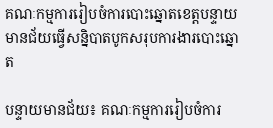គណៈកម្មការរៀបចំការបោះឆ្នោតខេត្តបន្ទាយ មានជ័យធ្វើសន្និបាតបូកសរុបការងារបោះឆ្នោត

បន្ទាយមានជ័យ៖ គណៈកម្មការរៀបចំការ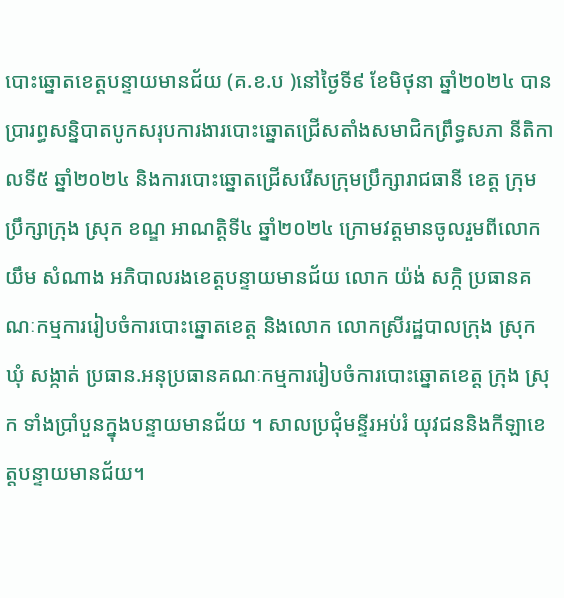បោះឆ្នោតខេត្តបន្ទាយមានជ័យ (គ.ខ.ប )នៅថ្ងៃទី៩ ខែមិថុនា ឆ្នាំ២០២៤ បានប្រារព្ធសន្និបាតបូកសរុបការងារបោះឆ្នោតជ្រើសតាំងសមាជិកព្រឹទ្ធសភា នីតិកាលទី៥ ឆ្នាំ២០២៤ និងការបោះឆ្នោតជ្រើសរើសក្រុមប្រឹក្សារាជធានី ខេត្ត ក្រុមប្រឹក្សាក្រុង ស្រុក ខណ្ឌ អាណត្តិទី៤ ឆ្នាំ២០២៤ ក្រោមវត្តមានចូលរួមពីលោក យឹម សំណាង អភិបាលរងខេត្តបន្ទាយមានជ័យ លោក យ៉ង់ សក្កិ ប្រធានគណៈកម្មការរៀបចំការបោះឆ្នោតខេត្ត និងលោក លោកស្រីរដ្ឋបាលក្រុង ស្រុក ឃុំ សង្កាត់ ប្រធាន.អនុប្រធានគណៈកម្មការរៀបចំការបោះឆ្នោតខេត្ត ក្រុង ស្រុក ទាំងប្រាំបួនក្នុងបន្ទាយមានជ័យ ។ សាលប្រជុំមន្ទីរអប់រំ យុវជននិងកីឡាខេត្តបន្ទាយមានជ័យ។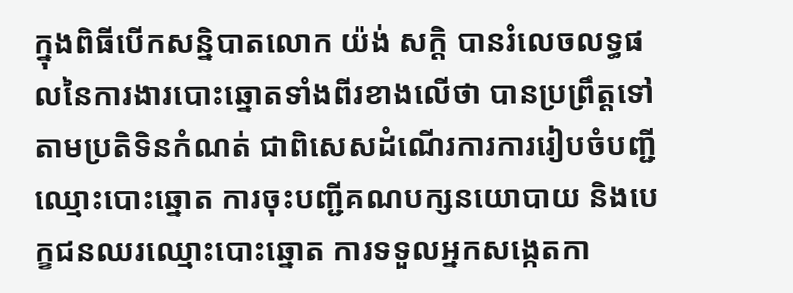ក្នុងពិធីបើកសន្និបាតលោក យ៉ង់ សក្តិ បានរំលេចលទ្ធផលនៃការងារបោះឆ្នោតទាំងពីរខាងលើថា បានប្រព្រឹត្តទៅតាមប្រតិទិនកំណត់ ជាពិសេសដំណើរការការរៀបចំបញ្ជី ឈ្មោះបោះឆ្នោត ការចុះបញ្ជីគណបក្សនយោបាយ និងបេក្ខជនឈរឈ្មោះបោះឆ្នោត ការទទួលអ្នកសង្កេតកា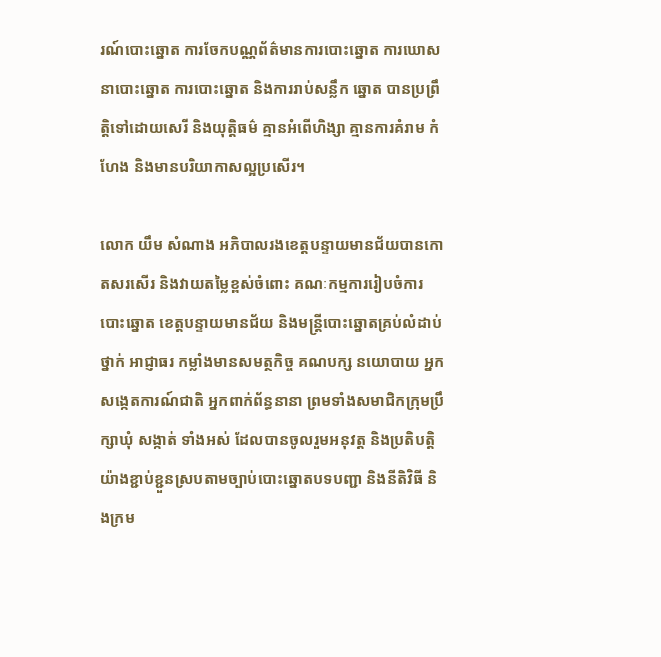រណ៍បោះឆ្នោត ការចែកបណ្ណព័ត៌មានការបោះឆ្នោត ការឃោសនាបោះឆ្នោត ការបោះឆ្នោត និងការរាប់សន្លឹក ឆ្នោត បានប្រព្រឹត្តិទៅដោយសេរី និងយុត្តិធម៌ គ្មានអំពើហិង្សា គ្មានការគំរាម កំហែង និងមានបរិយាកាសល្អប្រសើរ។

លោក យឹម សំណាង អភិបាលរងខេត្តបន្ទាយមានជ័យបានកោតសរសើរ និងវាយតម្លៃខ្ពស់ចំពោះ គណៈកម្មការរៀបចំការបោះឆ្នោត ខេត្តបន្ទាយមានជ័យ និងមន្ត្រីបោះឆ្នោតគ្រប់លំដាប់ថ្នាក់ អាជ្ញាធរ កម្លាំងមានសមត្ថកិច្ច គណបក្ស នយោបាយ អ្នកសង្កេតការណ៍ជាតិ អ្នកពាក់ព័ន្ធនានា ព្រមទាំងសមាជិកក្រុមប្រឹក្សាឃុំ សង្កាត់ ទាំងអស់ ដែលបានចូលរួមអនុវត្ត និងប្រតិបត្តិយ៉ាងខ្ជាប់ខ្ជួនស្របតាមច្បាប់បោះឆ្នោតបទបញ្ជា និងនីតិវិធី និងក្រម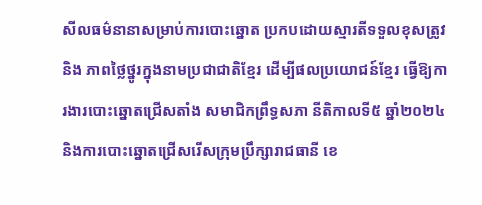សីលធម៌នានាសម្រាប់ការបោះឆ្នោត ប្រកបដោយស្មារតីទទួលខុសត្រូវ និង ភាពថ្លៃថ្នូរក្នុងនាមប្រជាជាតិខ្មែរ ដើម្បីផលប្រយោជន៍ខ្មែរ ធ្វើឱ្យការងារបោះឆ្នោតជ្រើសតាំង សមាជិកព្រឹទ្ធសភា នីតិកាលទី៥ ឆ្នាំ២០២៤ និងការបោះឆ្នោតជ្រើសរើសក្រុមប្រឹក្សារាជធានី ខេ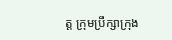ត្ត ក្រុមប្រឹក្សាក្រុង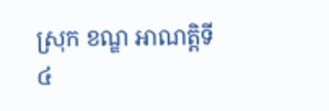ស្រុក ខណ្ឌ អាណត្តិទី៤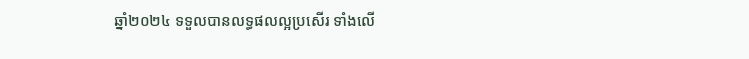ឆ្នាំ២០២៤ ទទួលបានលទ្ធផលល្អប្រសើរ ទាំងលើ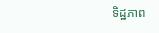ទិដ្ឋភាព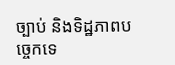ច្បាប់ និងទិដ្ឋភាពបច្ចេកទេ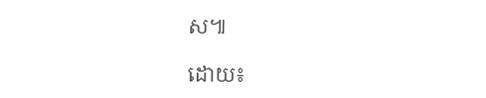ស៕

ដោយ៖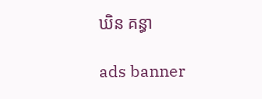ឃិន គន្ធា

ads banner